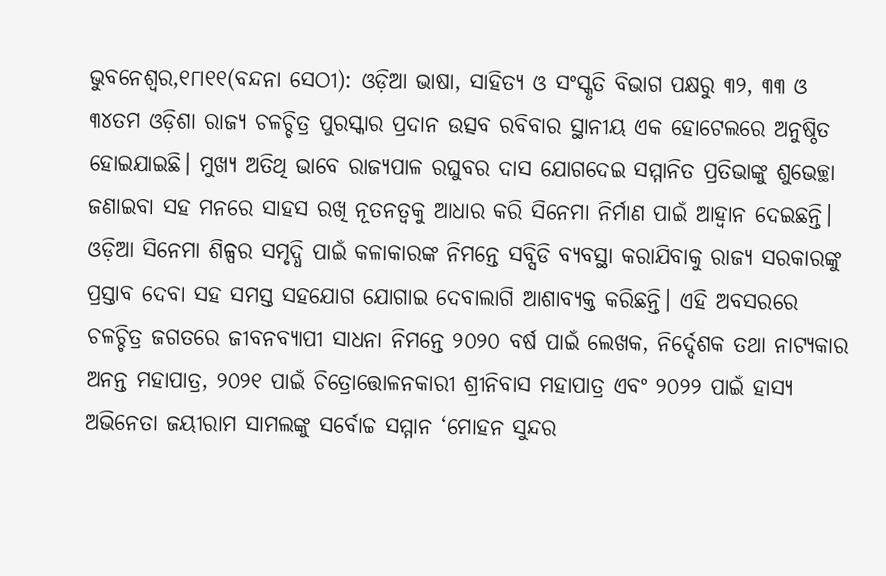ଭୁବନେଶ୍ୱର,୧୮ା୧୧(ବନ୍ଦନା ସେଠୀ): ଓଡ଼ିଆ ଭାଷା, ସାହିତ୍ୟ ଓ ସଂସ୍କୃତି ବିଭାଗ ପକ୍ଷରୁ ୩୨, ୩୩ ଓ ୩୪ତମ ଓଡ଼ିଶା ରାଜ୍ୟ ଚଳଚ୍ଚିତ୍ର ପୁରସ୍କାର ପ୍ରଦାନ ଉତ୍ସବ ରବିବାର ସ୍ଥାନୀୟ ଏକ ହୋଟେଲରେ ଅନୁଷ୍ଠିତ ହୋଇଯାଇଛି। ମୁଖ୍ୟ ଅତିଥି ଭାବେ ରାଜ୍ୟପାଳ ରଘୁବର ଦାସ ଯୋଗଦେଇ ସମ୍ମାନିତ ପ୍ରତିଭାଙ୍କୁ ଶୁଭେଚ୍ଛା ଜଣାଇବା ସହ ମନରେ ସାହସ ରଖି ନୂତନତ୍ୱକୁ ଆଧାର କରି ସିନେମା ନିର୍ମାଣ ପାଇଁ ଆହ୍ବାନ ଦେଇଛନ୍ତି। ଓଡ଼ିଆ ସିନେମା ଶିଳ୍ପର ସମୃଦ୍ଧି ପାଇଁ କଳାକାରଙ୍କ ନିମନ୍ତେ ସବ୍ସିଡି ବ୍ୟବସ୍ଥା କରାଯିବାକୁ ରାଜ୍ୟ ସରକାରଙ୍କୁ ପ୍ରସ୍ତାବ ଦେବା ସହ ସମସ୍ତ ସହଯୋଗ ଯୋଗାଇ ଦେବାଲାଗି ଆଶାବ୍ୟକ୍ତ କରିଛନ୍ତି। ଏହି ଅବସରରେ ଚଳଚ୍ଚିତ୍ର ଜଗତରେ ଜୀବନବ୍ୟାପୀ ସାଧନା ନିମନ୍ତେ ୨୦୨୦ ବର୍ଷ ପାଇଁ ଲେଖକ, ନିର୍ଦ୍ଦେଶକ ତଥା ନାଟ୍ୟକାର ଅନନ୍ତ ମହାପାତ୍ର, ୨୦୨୧ ପାଇଁ ଚିତ୍ରୋତ୍ତୋଳନକାରୀ ଶ୍ରୀନିବାସ ମହାପାତ୍ର ଏବଂ ୨୦୨୨ ପାଇଁ ହାସ୍ୟ ଅଭିନେତା ଜୟୀରାମ ସାମଲଙ୍କୁ ସର୍ବୋଚ୍ଚ ସମ୍ମାନ ‘ମୋହନ ସୁନ୍ଦର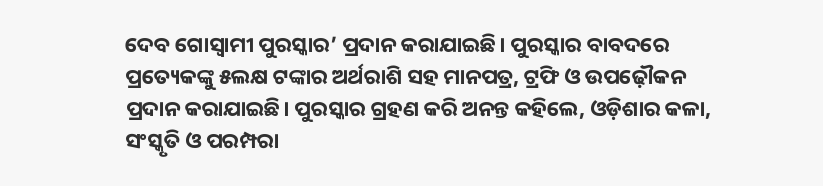ଦେବ ଗୋସ୍ବାମୀ ପୁରସ୍କାର’ ପ୍ରଦାନ କରାଯାଇଛି। ପୁରସ୍କାର ବାବଦରେ ପ୍ରତ୍ୟେକଙ୍କୁ ୫ଲକ୍ଷ ଟଙ୍କାର ଅର୍ଥରାଶି ସହ ମାନପତ୍ର, ଟ୍ରଫି ଓ ଉପଢ଼ୌକନ ପ୍ରଦାନ କରାଯାଇଛି। ପୁରସ୍କାର ଗ୍ରହଣ କରି ଅନନ୍ତ କହିଲେ, ଓଡ଼ିଶାର କଳା, ସଂସ୍କୃତି ଓ ପରମ୍ପରା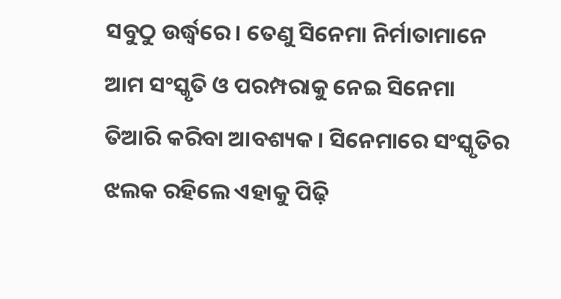ସବୁଠୁ ଉର୍ଦ୍ଧ୍ୱରେ। ତେଣୁ ସିନେମା ନିର୍ମାତାମାନେ ଆମ ସଂସ୍କୃତି ଓ ପରମ୍ପରାକୁ ନେଇ ସିନେମା ତିଆରି କରିବା ଆବଶ୍ୟକ। ସିନେମାରେ ସଂସ୍କୃତିର ଝଲକ ରହିଲେ ଏହାକୁ ପିଢ଼ି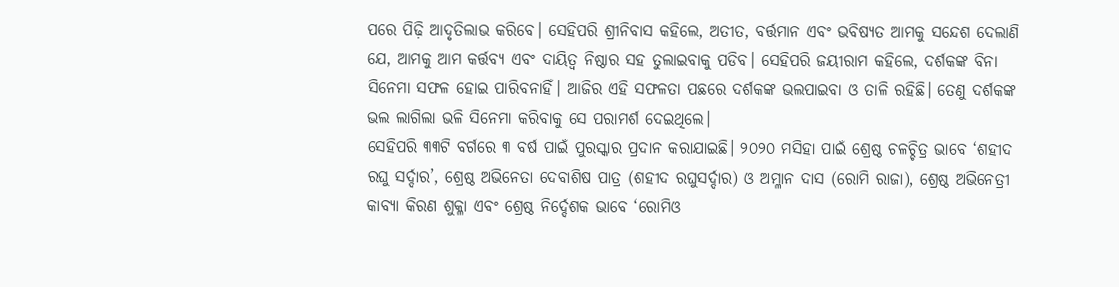ପରେ ପିଢ଼ି ଆଦୃତିଲାଭ କରିବେ। ସେହିପରି ଶ୍ରୀନିବାସ କହିଲେ, ଅତୀତ, ବର୍ତ୍ତମାନ ଏବଂ ଭବିଷ୍ୟତ ଆମକୁ ସନ୍ଦେଶ ଦେଲାଣି ଯେ, ଆମକୁ ଆମ କର୍ତ୍ତବ୍ୟ ଏବଂ ଦାୟିତ୍ୱ ନିଷ୍ଠାର ସହ ତୁଲାଇବାକୁ ପଡିବ। ସେହିପରି ଜୟୀରାମ କହିଲେ, ଦର୍ଶକଙ୍କ ବିନା ସିନେମା ସଫଳ ହୋଇ ପାରିବନାହିଁ। ଆଜିର ଏହି ସଫଳତା ପଛରେ ଦର୍ଶକଙ୍କ ଭଲପାଇବା ଓ ତାଳି ରହିଛି। ତେଣୁ ଦର୍ଶକଙ୍କ ଭଲ ଲାଗିଲା ଭଳି ସିନେମା କରିବାକୁ ସେ ପରାମର୍ଶ ଦେଇଥିଲେ।
ସେହିପରି ୩୩ଟି ବର୍ଗରେ ୩ ବର୍ଷ ପାଇଁ ପୁରସ୍କାର ପ୍ରଦାନ କରାଯାଇଛି। ୨୦୨୦ ମସିହା ପାଇଁ ଶ୍ରେଷ୍ଠ ଚଳଚ୍ଚିତ୍ର ଭାବେ ‘ଶହୀଦ ରଘୁ ସର୍ଦ୍ଦାର’, ଶ୍ରେଷ୍ଠ ଅଭିନେତା ଦେବାଶିଷ ପାତ୍ର (ଶହୀଦ ରଘୁସର୍ଦ୍ଦାର) ଓ ଅମ୍ଳାନ ଦାସ (ରୋମି ରାଜା), ଶ୍ରେଷ୍ଠ ଅଭିନେତ୍ରୀ କାବ୍ୟା କିରଣ ଶୁକ୍ଳା ଏବଂ ଶ୍ରେଷ୍ଠ ନିର୍ଦ୍ଦେଶକ ଭାବେ ‘ରୋମିଓ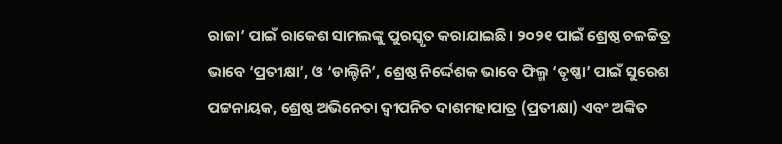ରାଜା’ ପାଇଁ ରାକେଶ ସାମଲଙ୍କୁ ପୁରସ୍କୃତ କରାଯାଇଛି। ୨୦୨୧ ପାଇଁ ଶ୍ରେଷ୍ଠ ଚଳଚ୍ଚିତ୍ର ଭାବେ ‘ପ୍ରତୀକ୍ଷା’, ଓ ‘ଡାଲ୍ଚିନି’, ଶ୍ରେଷ୍ଠ ନିର୍ଦ୍ଦେଶକ ଭାବେ ଫିଲ୍ମ ‘ତୃଷ୍ଣା’ ପାଇଁ ସୁରେଶ ପଟ୍ଟନାୟକ, ଶ୍ରେଷ୍ଠ ଅଭିନେତା ଦ୍ୱୀପନିତ ଦାଶମହାପାତ୍ର (ପ୍ରତୀକ୍ଷା) ଏବଂ ଅଙ୍କିତ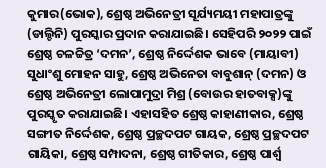କୁମାର(ଭୋକ), ଶ୍ରେଷ୍ଠ ଅଭିନେତ୍ରୀ ସୂର୍ଯ୍ୟମୟୀ ମହାପାତ୍ରଙ୍କୁ (ଡାଲ୍ଚିନି) ପୁରସ୍କାର ପ୍ରଦାନ କରାଯାଇଛି। ସେହିପରି ୨୦୨୨ ପାଇଁ ଶ୍ରେଷ୍ଠ ଚଳଚ୍ଚିତ୍ର ‘ଦମନ’, ଶ୍ରେଷ୍ଠ ନିର୍ଦ୍ଦେଶକ ଭାବେ (ମାୟାବୀ) ସୁଧାଂଶୁ ମୋହନ ସାହୁ, ଶ୍ରେଷ୍ଠ ଅଭିନେତା ବାବୁଶାନ୍ (ଦମନ) ଓ ଶ୍ରେଷ୍ଠ ଅଭିନେତ୍ରୀ ଲୋପାମୁଦ୍ରା ମିଶ୍ର (ବୋଉର ହାତବାକ୍ସ)ଙ୍କୁ ପୁରସ୍କୃତ କରାଯାଇଛି। ଏହାସହିତ ଶ୍ରେଷ୍ଠ କାହାଣୀକାର, ଶ୍ରେଷ୍ଠ ସଙ୍ଗୀତ ନିର୍ଦ୍ଦେଶକ, ଶ୍ରେଷ୍ଠ ପ୍ରଚ୍ଛଦପଟ ଗାୟକ, ଶ୍ରେଷ୍ଠ ପ୍ରଚ୍ଛଦପଟ ଗାୟିକା, ଶ୍ରେଷ୍ଠ ସମ୍ପାଦନା, ଶ୍ରେଷ୍ଠ ଗୀତିକାର, ଶ୍ରେଷ୍ଠ ପାର୍ଶ୍ୱ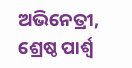ଅଭିନେତ୍ରୀ, ଶ୍ରେଷ୍ଠ ପାର୍ଶ୍ୱ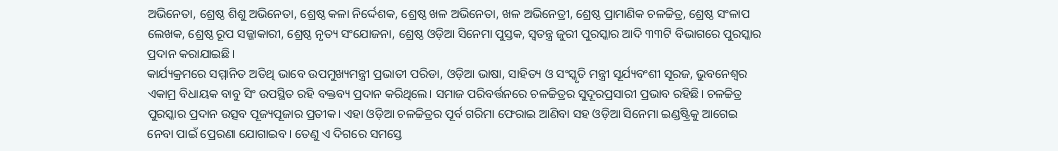ଅଭିନେତା, ଶ୍ରେଷ୍ଠ ଶିଶୁ ଅଭିନେତା, ଶ୍ରେଷ୍ଠ କଳା ନିର୍ଦ୍ଦେଶକ, ଶ୍ରେଷ୍ଠ ଖଳ ଅଭିନେତା, ଖଳ ଅଭିନେତ୍ରୀ, ଶ୍ରେଷ୍ଠ ପ୍ରାମାଣିକ ଚଳଚ୍ଚିତ୍ର, ଶ୍ରେଷ୍ଠ ସଂଳାପ ଲେଖକ, ଶ୍ରେଷ୍ଠ ରୂପ ସଜ୍ଜାକାରୀ, ଶ୍ରେଷ୍ଠ ନୃତ୍ୟ ସଂଯୋଜନା, ଶ୍ରେଷ୍ଠ ଓଡ଼ିଆ ସିନେମା ପୁସ୍ତକ, ସ୍ବତନ୍ତ୍ର ଜୁରୀ ପୁରସ୍କାର ଆଦି ୩୩ଟି ବିଭାଗରେ ପୁରସ୍କାର ପ୍ରଦାନ କରାଯାଇଛି।
କାର୍ଯ୍ୟକ୍ରମରେ ସମ୍ମାନିତ ଅତିଥି ଭାବେ ଉପମୁଖ୍ୟମନ୍ତ୍ରୀ ପ୍ରଭାତୀ ପରିଡା, ଓଡ଼ିଆ ଭାଷା, ସାହିତ୍ୟ ଓ ସଂସ୍କୃତି ମନ୍ତ୍ରୀ ସୂର୍ଯ୍ୟବଂଶୀ ସୂରଜ, ଭୁବନେଶ୍ୱର ଏକାମ୍ର ବିଧାୟକ ବାବୁ ସିଂ ଉପସ୍ଥିତ ରହି ବକ୍ତବ୍ୟ ପ୍ରଦାନ କରିଥିଲେ। ସମାଜ ପରିବର୍ତ୍ତନରେ ଚଳଚ୍ଚିତ୍ରର ସୁଦୂରପ୍ରସାରୀ ପ୍ରଭାବ ରହିଛି। ଚଳଚ୍ଚିତ୍ର ପୁରସ୍କାର ପ୍ରଦାନ ଉତ୍ସବ ପୂଜ୍ୟପୂଜାର ପ୍ରତୀକ। ଏହା ଓଡ଼ିଆ ଚଳଚ୍ଚିତ୍ରର ପୂର୍ବ ଗରିମା ଫେରାଇ ଆଣିବା ସହ ଓଡ଼ିଆ ସିନେମା ଇଣ୍ଡଷ୍ଟ୍ରିକୁ ଆଗେଇ ନେବା ପାଇଁ ପ୍ରେରଣା ଯୋଗାଇବ। ତେଣୁ ଏ ଦିଗରେ ସମସ୍ତେ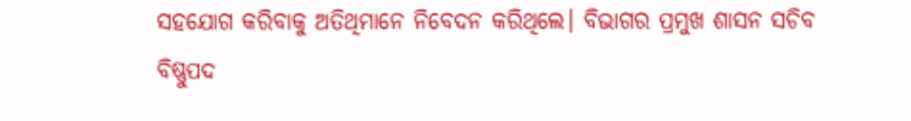ସହଯୋଗ କରିବାକୁ ଅତିଥିମାନେ ନିବେଦନ କରିଥିଲେ। ବିଭାଗର ପ୍ରମୁଖ ଶାସନ ସଚିବ ବିଷ୍ଣୁପଦ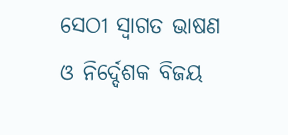ସେଠୀ ସ୍ବାଗତ ଭାଷଣ ଓ ନିର୍ଦ୍ଦେଶକ ବିଜୟ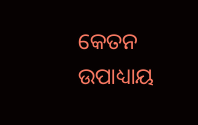କେତନ ଉପାଧ୍ୟାୟ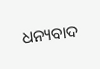ଧନ୍ୟବାଦ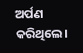ଅର୍ପଣ କରିଥିଲେ।